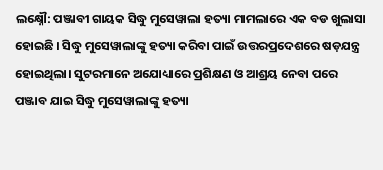ଲକ୍ଷ୍ନୌ: ପଞ୍ଜାବୀ ଗାୟକ ସିଦ୍ଧୁ ମୁସେୱାଲା ହତ୍ୟା ମାମଲାରେ ଏକ ବଡ ଖୁଲାସା ହୋଇଛି । ସିଦ୍ଧୁ ମୁସେୱାଲାଙ୍କୁ ହତ୍ୟା କରିବା ପାଇଁ ଉତ୍ତରପ୍ରଦେଶରେ ଷଡ଼ଯନ୍ତ୍ର ହୋଇଥିଲା। ସୁଟରମାନେ ଅଯୋଧ୍ୟାରେ ପ୍ରଶିକ୍ଷଣ ଓ ଆଶ୍ରୟ ନେବା ପରେ ପଞ୍ଜାବ ଯାଇ ସିଦ୍ଧୁ ମୁସେୱାଲାଙ୍କୁ ହତ୍ୟା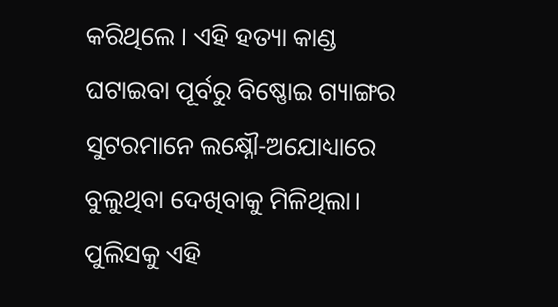କରିଥିଲେ । ଏହି ହତ୍ୟା କାଣ୍ଡ ଘଟାଇବା ପୂର୍ବରୁ ବିଷ୍ଣୋଇ ଗ୍ୟାଙ୍ଗର ସୁଟରମାନେ ଲକ୍ଷ୍ନୌ-ଅଯୋଧ୍ୟାରେ ବୁଲୁଥିବା ଦେଖିବାକୁ ମିଳିଥିଲା। ପୁଲିସକୁ ଏହି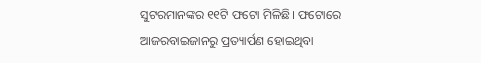ସୁଟରମାନଙ୍କର ୧୧ଟି ଫଟୋ ମିଳିଛି। ଫଟୋରେ ଆଜରବାଇଜାନରୁ ପ୍ରତ୍ୟାର୍ପଣ ହୋଇଥିବା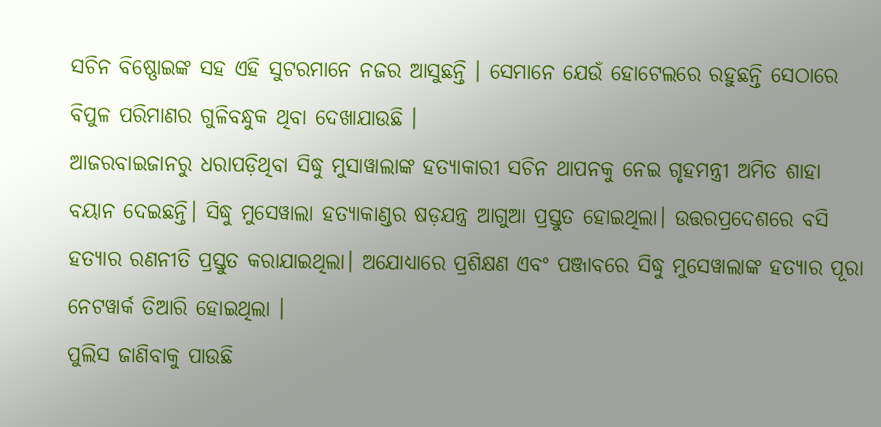ସଚିନ ବିଷ୍ଣୋଇଙ୍କ ସହ ଏହି ସୁଟରମାନେ ନଜର ଆସୁଛନ୍ତି । ସେମାନେ ଯେଉଁ ହୋଟେଲରେ ରହୁଛନ୍ତି ସେଠାରେ ବିପୁଳ ପରିମାଣର ଗୁଳିବନ୍ଧୁକ ଥିବା ଦେଖାଯାଉଛି ।
ଆଜରବାଇଜାନରୁ ଧରାପଡ଼ିଥିବା ସିଦ୍ଧୁ ମୁସାୱାଲାଙ୍କ ହତ୍ୟାକାରୀ ସଚିନ ଥାପନକୁ ନେଇ ଗୃହମନ୍ତ୍ରୀ ଅମିତ ଶାହା ବୟାନ ଦେଇଛନ୍ତି। ସିଦ୍ଧୁ ମୁସେୱାଲା ହତ୍ୟାକାଣ୍ଡର ଷଡ଼ଯନ୍ତ୍ର ଆଗୁଆ ପ୍ରସ୍ତୁତ ହୋଇଥିଲା। ଉତ୍ତରପ୍ରଦେଶରେ ବସି ହତ୍ୟାର ରଣନୀତି ପ୍ରସ୍ତୁତ କରାଯାଇଥିଲା। ଅଯୋଧ୍ୟାରେ ପ୍ରଶିକ୍ଷଣ ଏବଂ ପଞ୍ଜାବରେ ସିଦ୍ଧୁ ମୁସେୱାଲାଙ୍କ ହତ୍ୟାର ପୂରା ନେଟୱାର୍କ ତିଆରି ହୋଇଥିଲା ।
ପୁଲିସ ଜାଣିବାକୁ ପାଉଛି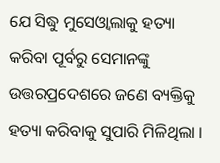ଯେ ସିଦ୍ଧୁ ମୁସେଓ୍ବାଲାକୁ ହତ୍ୟା କରିବା ପୂର୍ବରୁ ସେମାନଙ୍କୁ ଉତ୍ତରପ୍ରଦେଶରେ ଜଣେ ବ୍ୟକ୍ତିକୁ ହତ୍ୟା କରିବାକୁ ସୁପାରି ମିଳିଥିଲା ।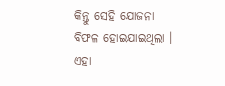କିନ୍ତୁ ସେହି ଯୋଜନା ବିଫଳ ହୋଇଯାଇଥିଲା । ଏହା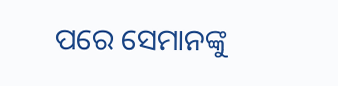ପରେ ସେମାନଙ୍କୁ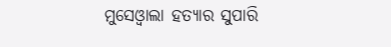ମୁସେଓ୍ବାଲା ହତ୍ୟାର ସୁପାରି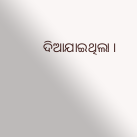ଦିଆଯାଇଥିଲା ।